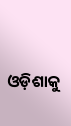ଓଡ଼ିଶାକୁ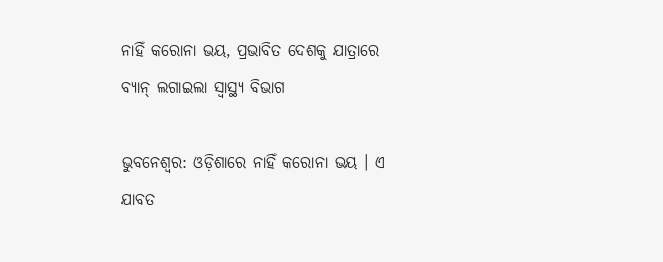ନାହିଁ କରୋନା ଭୟ, ପ୍ରଭାବିତ ଦେଶକୁ ଯାତ୍ରାରେ ବ୍ୟାନ୍ ଲଗାଇଲା ସ୍ୱାସ୍ଥ୍ୟ ବିଭାଗ

ଭୁବନେଶ୍ୱର: ଓଡ଼ିଶାରେ ନାହିଁ କରୋନା ଭୟ । ଏ ଯାବତ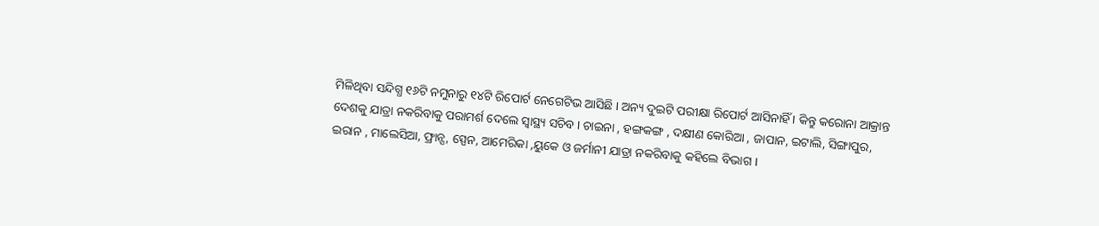ମିଳିଥିବା ସନ୍ଦିଗ୍ଧ ୧୬ଟି ନମୁନାରୁ ୧୪ଟି ରିପୋର୍ଟ ନେଗେଟିଭ ଆସିଛି । ଅନ୍ୟ ଦୁଇଟି ପରୀକ୍ଷା ରିପୋର୍ଟ ଆସିନାହିଁ । କିନ୍ତୁ କରୋନା ଆକ୍ରାନ୍ତ ଦେଶକୁ ଯାତ୍ରା ନକରିବାକୁ ପରାମର୍ଶ ଦେଲେ ସ୍ୱାସ୍ଥ୍ୟ ସଚିବ । ଚାଇନା , ହଙ୍ଗକଙ୍ଗ , ଦକ୍ଷୀଣ କୋରିଆ , ଜାପାନ, ଇଟାଲି, ସିଙ୍ଗାପୁର, ଇରାନ , ମାଲେସିଆ, ଫ୍ରାନ୍ସ, ସ୍ପେନ, ଆମେରିକା ,ୟୁକେ ଓ ଜର୍ମାନୀ ଯାତ୍ରା ନକରିବାକୁ କହିଲେ ବିଭାଗ ।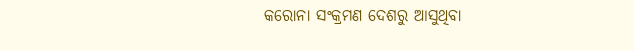କରୋନା ସଂକ୍ରମଣ ଦେଶରୁ ଆସୁଥିବା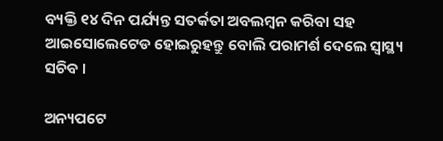ବ୍ୟକ୍ତି ୧୪ ଦିନ ପର୍ଯ୍ୟନ୍ତ ସତର୍କତା ଅବଲମ୍ବନ କରିବା ସହ ଆଇସୋଲେଟେଡ ହୋଇରୁହନ୍ତୁ ବୋଲି ପରାମର୍ଶ ଦେଲେ ସ୍ୱାସ୍ଥ୍ୟ ସଚିବ ।

ଅନ୍ୟପଟେ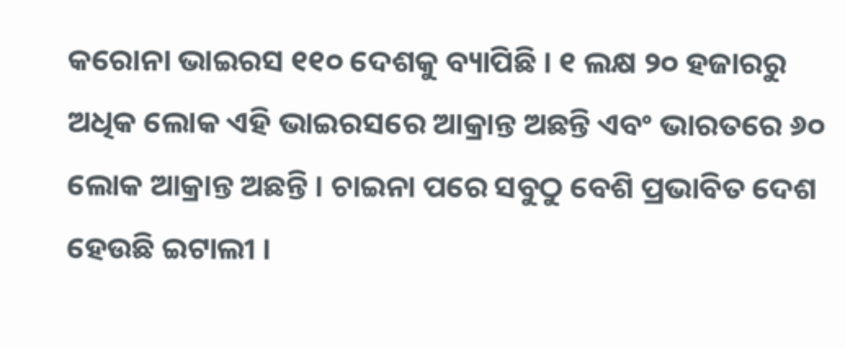କରୋନା ଭାଇରସ ୧୧୦ ଦେଶକୁ ବ୍ୟାପିଛି । ୧ ଲକ୍ଷ ୨୦ ହଜାରରୁ ଅଧିକ ଲୋକ ଏହି ଭାଇରସରେ ଆକ୍ରାନ୍ତ ଅଛନ୍ତି ଏବଂ ଭାରତରେ ୬୦ ଲୋକ ଆକ୍ରାନ୍ତ ଅଛନ୍ତି । ଚାଇନା ପରେ ସବୁଠୁ ବେଶି ପ୍ରଭାବିତ ଦେଶ ହେଉଛି ଇଟାଲୀ ।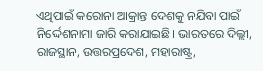ଏଥିପାଇଁ କରୋନା ଆକ୍ରାନ୍ତ ଦେଶକୁ ନଯିବା ପାଇଁ ନିର୍ଦ୍ଦେଶନାମା ଜାରି କରାଯାଇଛି। ଭାରତରେ ଦିଲ୍ଲୀ, ରାଜସ୍ଥାନ, ଉତ୍ତରପ୍ରଦେଶ, ମହାରାଷ୍ଟ୍ର,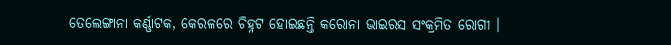ତେଲେଙ୍ଗାନା କର୍ଣ୍ଣାଟକ, କେରଳରେ ଚିହ୍ନଟ ହୋଇଛନ୍ତି କରୋନା ଭାଇରସ ସଂକ୍ରମିତ ରୋଗୀ ।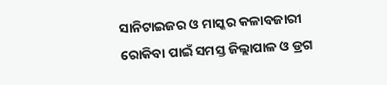ସାନିଟାଇଜର ଓ ମାସ୍କର କଳାବଜାରୀ ରୋକିବା ପାଇଁ ସମସ୍ତ ଜିଲ୍ଲାପାଳ ଓ ଡ୍ରଗ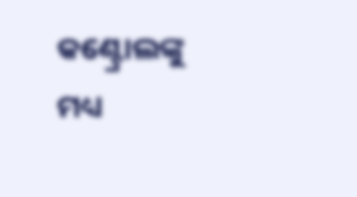କଣ୍ଟ୍ରୋଲଙ୍କୁ ମଧ୍ୟ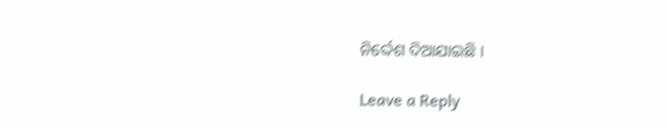ନିର୍ଦ୍ଦେଶ ଦିଆଯାଇଛି ।

Leave a Reply